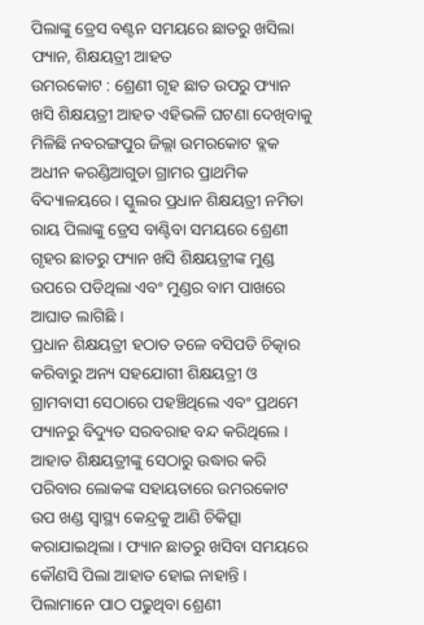ପିଲାଙ୍କୁ ଡ୍ରେସ ବଣ୍ଟନ ସମୟରେ ଛାତରୁ ଖସିଲା ଫ୍ୟାନ, ଶିକ୍ଷୟତ୍ରୀ ଆହତ
ଉମରକୋଟ : ଶ୍ରେଣୀ ଗୃହ ଛାତ ଉପରୁ ଫ୍ୟାନ ଖସି ଶିକ୍ଷୟତ୍ରୀ ଆହତ ଏହିଭଳି ଘଟଣା ଦେଖିବାକୁ ମିଳିଛି ନବରଙ୍ଗପୁର ଜିଲ୍ଲା ଉମରକୋଟ ବ୍ଲକ ଅଧୀନ କରଣ୍ଡିଆଗୁଡା ଗ୍ରାମର ପ୍ରାଥମିକ ବିଦ୍ୟାଳୟରେ । ସ୍କୁଲର ପ୍ରଧାନ ଶିକ୍ଷୟତ୍ରୀ ନମିତା ରାୟ ପିଲାଙ୍କୁ ଡ୍ରେସ ବାଣ୍ଟିବା ସମୟରେ ଶ୍ରେଣୀ ଗୃହର ଛାତରୁ ଫ୍ୟାନ ଖସି ଶିକ୍ଷୟତ୍ରୀଙ୍କ ମୁଣ୍ଡ ଉପରେ ପଡିଥିଲା ଏବଂ ମୁଣ୍ଡର ବାମ ପାଖରେ ଆଘାତ ଲାଗିଛି ।
ପ୍ରଧାନ ଶିକ୍ଷୟତ୍ରୀ ହଠାତ ତଳେ ବସିପଡି ଚିତ୍କାର କରିବାରୁ ଅନ୍ୟ ସହଯୋଗୀ ଶିକ୍ଷୟତ୍ରୀ ଓ ଗ୍ରାମବାସୀ ସେଠାରେ ପହଞ୍ଚିଥିଲେ ଏବଂ ପ୍ରଥମେ ଫ୍ୟାନରୁ ବିଦ୍ୟୁତ ସରବରାହ ବନ୍ଦ କରିଥିଲେ । ଆହାତ ଶିକ୍ଷୟତ୍ରୀଙ୍କୁ ସେଠାରୁ ଉଦ୍ଧାର କରି ପରିବାର ଲୋକଙ୍କ ସହାୟତାରେ ଉମରକୋଟ ଉପ ଖଣ୍ଡ ସ୍ୱାସ୍ଥ୍ୟ କେନ୍ଦ୍ରକୁ ଆଣି ଚିକିତ୍ସା କରାଯାଇଥିଲା । ଫ୍ୟାନ ଛାତରୁ ଖସିବା ସମୟରେ କୌଣସି ପିଲା ଆହାତ ହୋଇ ନାହାନ୍ତି ।
ପିଲାମାନେ ପାଠ ପଢୁଥିବା ଶ୍ରେଣୀ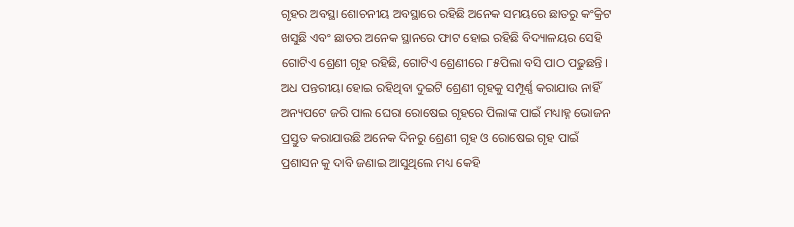ଗୃହର ଅବସ୍ଥା ଶୋଚନୀୟ ଅବସ୍ଥାରେ ରହିଛି ଅନେକ ସମୟରେ ଛାତରୁ କଂକ୍ରିଟ ଖସୁଛି ଏବଂ ଛାତର ଅନେକ ସ୍ଥାନରେ ଫାଟ ହୋଇ ରହିଛି ବିଦ୍ୟାଳୟର ସେହି ଗୋଟିଏ ଶ୍ରେଣୀ ଗୃହ ରହିଛି, ଗୋଟିଏ ଶ୍ରେଣୀରେ ୮୫ପିଲା ବସି ପାଠ ପଢୁଛନ୍ତି ।
ଅଧ ପନ୍ତରୀୟା ହୋଇ ରହିଥିବା ଦୁଇଟି ଶ୍ରେଣୀ ଗୃହକୁ ସମ୍ପୂର୍ଣ୍ଣ କରାଯାଉ ନାହିଁ ଅନ୍ୟପଟେ ଜରି ପାଲ ଘେରା ରୋଷେଇ ଗୃହରେ ପିଲାଙ୍କ ପାଇଁ ମଧ୍ୟାହ୍ନ ଭୋଜନ ପ୍ରସ୍ତୁତ କରାଯାଉଛି ଅନେକ ଦିନରୁ ଶ୍ରେଣୀ ଗୃହ ଓ ରୋଷେଇ ଗୃହ ପାଇଁ ପ୍ରଶାସନ କୁ ଦାବି ଜଣାଇ ଆସୁଥିଲେ ମଧ୍ୟ କେହି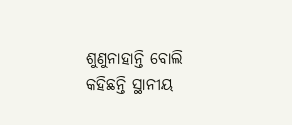ଶୁଣୁନାହାନ୍ତି ବୋଲି କହିଛନ୍ତି ସ୍ଥାନୀୟ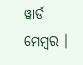ୱାର୍ଡ ମେମ୍ବର ।